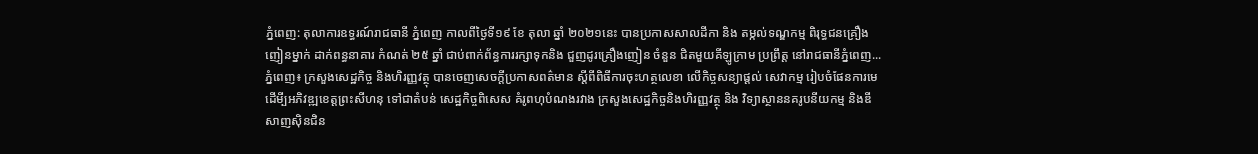ភ្នំពេញ: តុលាការឧទ្ធរណ៍រាជធានី ភ្នំពេញ កាលពីថ្ងៃទី១៩ ខែ តុលា ឆ្នាំ ២០២១នេះ បានប្រកាសសាលដីកា និង តម្កល់ទណ្ឌកម្ម ពិរុទ្ធជនគ្រឿងញៀនម្នាក់ ដាក់ពន្ធនាគារ កំណត់ ២៥ ឆ្នាំ ជាប់ពាក់ព័ន្ធការរក្សាទុកនិង ជួញដូរគ្រឿងញៀន ចំនួន ជិតមួយគីឡូក្រាម ប្រព្រឹត្ត នៅរាជធានីភ្នំពេញ...
ភ្នំពេញ៖ ក្រសួងសេដ្ឋកិច្ច និងហិរញ្ញវត្ថុ បានចេញសេចក្តីប្រកាសពត៌មាន ស្តីពីពិធីការចុះហត្ថលេខា លើកិច្ចសន្យាផ្តល់ សេវាកម្ម រៀបចំផែនការមេ ដើមី្បអភិវឌ្ឍខេត្តព្រះសីហនុ ទៅជាតំបន់ សេដ្ឋកិច្ចពិសេស គំរូពហុបំណងរវាង ក្រសួងសេដ្ឋកិច្ចនិងហិរញ្ញវត្ថុ និង វិទ្យាស្ថាននគរូបនីយកម្ម និងឌីសាញស៊ិនជិន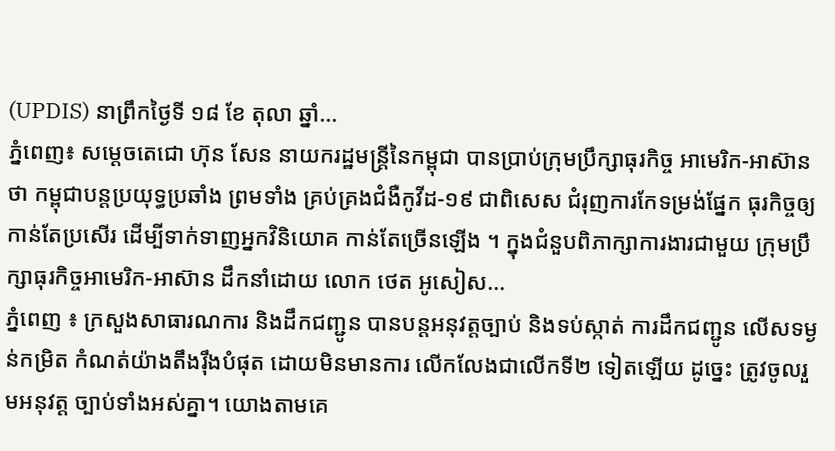(UPDIS) នាព្រឹកថ្ងៃទី ១៨ ខែ តុលា ឆ្នាំ...
ភ្នំពេញ៖ សម្ដេចតេជោ ហ៊ុន សែន នាយករដ្ឋមន្ដ្រីនៃកម្ពុជា បានប្រាប់ក្រុមប្រឹក្សាធុរកិច្ច អាមេរិក-អាស៊ានថា កម្ពុជាបន្ដប្រយុទ្ធប្រឆាំង ព្រមទាំង គ្រប់គ្រងជំងឺកូវីដ-១៩ ជាពិសេស ជំរុញការកែទម្រង់ផ្នែក ធុរកិច្ចឲ្យកាន់តែប្រសើរ ដើម្បីទាក់ទាញអ្នកវិនិយោគ កាន់តែច្រើនឡើង ។ ក្នុងជំនួបពិភាក្សាការងារជាមួយ ក្រុមប្រឹក្សាធុរកិច្ចអាមេរិក-អាស៊ាន ដឹកនាំដោយ លោក ថេត អូសៀស...
ភ្នំពេញ ៖ ក្រសួងសាធារណការ និងដឹកជញ្ជូន បានបន្តអនុវត្តច្បាប់ និងទប់ស្កាត់ ការដឹកជញ្ជូន លើសទម្ងន់កម្រិត កំណត់យ៉ាងតឹងរ៉ឹងបំផុត ដោយមិនមានការ លើកលែងជាលើកទី២ ទៀតឡើយ ដូច្នេះ ត្រូវចូលរួមអនុវត្ត ច្បាប់ទាំងអស់គ្នា។ យោងតាមគេ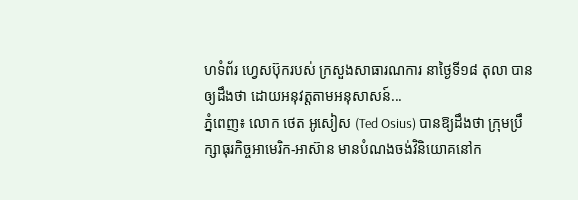ហទំព័រ ហ្វេសប៊ុករបស់ ក្រសួងសាធារណការ នាថ្ងៃទី១៨ តុលា បានឲ្យដឹងថា ដោយអនុវត្តតាមអនុសាសន៍...
ភ្នំពេញ៖ លោក ថេត អូសៀស (Ted Osius) បានឱ្យដឹងថា ក្រុមប្រឹក្សាធុរកិច្ចអាមេរិក-អាស៊ាន មានបំណងចង់វិនិយោគនៅក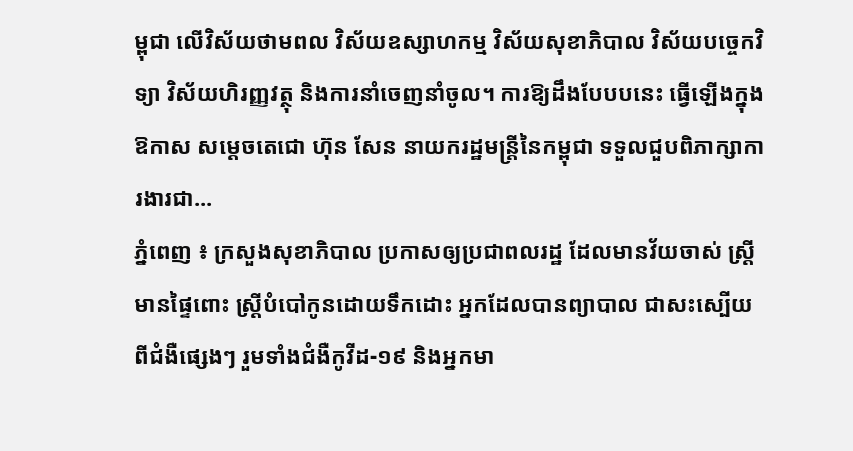ម្ពុជា លើវិស័យថាមពល វិស័យឧស្សាហកម្ម វិស័យសុខាភិបាល វិស័យបច្ចេកវិទ្យា វិស័យហិរញ្ញវត្ថុ និងការនាំចេញនាំចូល។ ការឱ្យដឹងបែបបនេះ ធ្វើឡើងក្នុងឱកាស សម្ដេចតេជោ ហ៊ុន សែន នាយករដ្ឋមន្រ្តីនៃកម្ពុជា ទទួលជួបពិភាក្សាការងារជា...
ភ្នំពេញ ៖ ក្រសួងសុខាភិបាល ប្រកាសឲ្យប្រជាពលរដ្ឋ ដែលមានវ័យចាស់ ស្រ្តីមានផ្ទៃពោះ ស្រ្តីបំបៅកូនដោយទឹកដោះ អ្នកដែលបានព្យាបាល ជាសះស្បើយពីជំងឺផ្សេងៗ រួមទាំងជំងឺកូវីដ-១៩ និងអ្នកមា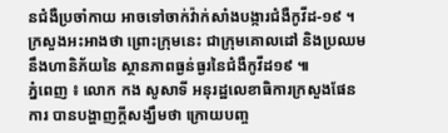នជំងឺប្រចាំកាយ អាចទៅចាក់វ៉ាក់សាំងបង្ការជំងឺកូវីដ-១៩ ។ ក្រសួងអះអាងថា ព្រោះក្រុមនេះ ជាក្រុមគោលដៅ និងប្រឈមនឹងហានិភ័យនៃ ស្ថានភាពធ្ងន់ធ្ងរនៃជំងឺកូវីដ១៩ ៕
ភ្នំពេញ ៖ លោក កង សូសាទី អនុរដ្ឋលេខាធិការក្រសួងផែនការ បានបង្ហាញក្តីសង្ឃឹមថា ក្រោយបញ្ច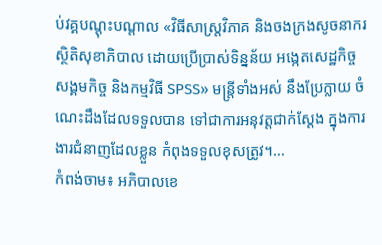ប់វគ្គបណ្តុះបណ្តាល «វិធីសាស្ដ្រវិភាគ និងចងក្រងសូចនាករ ស្ថិតិសុខាភិបាល ដោយប្រើប្រាស់ទិន្នន័យ អង្កេតសេដ្ឋកិច្ច សង្គមកិច្ច និងកម្មវិធី SPSS» មន្ត្រីទាំងអស់ នឹងប្រែក្លាយ ចំណេះដឹងដែលទទួលបាន ទៅជាការអនុវត្តជាក់ស្ដែង ក្នុងការងារជំនាញដែលខ្លួន កំពុងទទួលខុសត្រូវ។...
កំពង់ចាម៖ អភិបាលខេ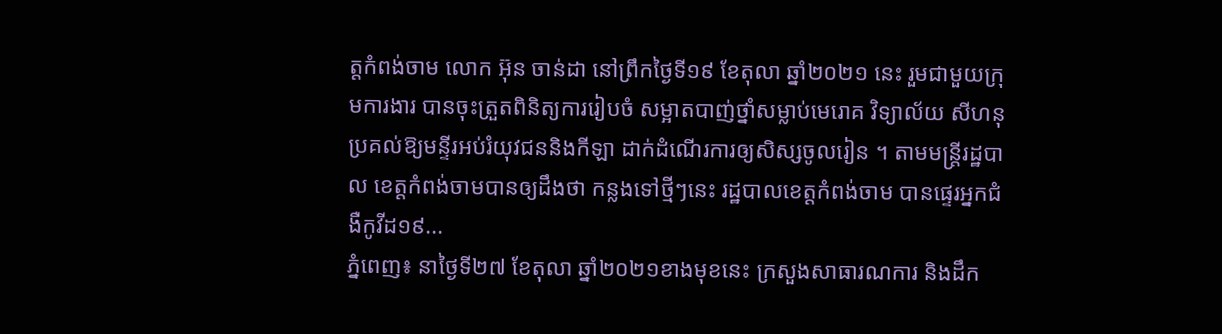ត្តកំពង់ចាម លោក អ៊ុន ចាន់ដា នៅព្រឹកថ្ងៃទី១៩ ខែតុលា ឆ្នាំ២០២១ នេះ រួមជាមួយក្រុមការងារ បានចុះត្រួតពិនិត្យការរៀបចំ សម្អាតបាញ់ថ្នាំសម្លាប់មេរោគ វិទ្យាល័យ សីហនុ ប្រគល់ឱ្យមន្ទីរអប់រំយុវជននិងកីឡា ដាក់ដំណើរការឲ្យសិស្សចូលរៀន ។ តាមមន្ត្រីរដ្ឋបាល ខេត្តកំពង់ចាមបានឲ្យដឹងថា កន្លងទៅថ្មីៗនេះ រដ្ឋបាលខេត្តកំពង់ចាម បានផ្ទេរអ្នកជំងឺកូវីដ១៩...
ភ្នំពេញ៖ នាថ្ងៃទី២៧ ខែតុលា ឆ្នាំ២០២១ខាងមុខនេះ ក្រសួងសាធារណការ និងដឹក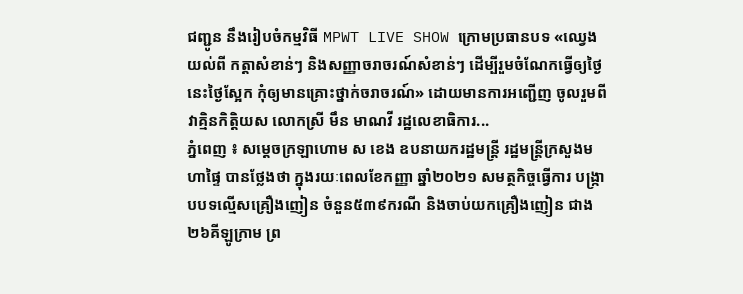ជញ្ជូន នឹងរៀបចំកម្មវិធី MPWT LIVE SHOW ក្រោមប្រធានបទ «ឈ្វេងយល់ពី កត្តាសំខាន់ៗ និងសញ្ញាចរាចរណ៍សំខាន់ៗ ដើម្បីរួមចំណែកធ្វើឲ្យថ្ងៃនេះថ្ងៃស្អែក កុំឲ្យមានគ្រោះថ្នាក់ចរាចរណ៍» ដោយមានការអញ្ជើញ ចូលរួមពីវាគ្មិនកិត្តិយស លោកស្រី មឹន មាណវី រដ្ឋលេខាធិការ...
ភ្នំពេញ ៖ សម្ដេចក្រឡាហោម ស ខេង ឧបនាយករដ្ឋមន្ដ្រី រដ្ឋមន្ដ្រីក្រសួងមហាផ្ទៃ បានថ្លែងថា ក្នុងរយៈពេលខែកញ្ញា ឆ្នាំ២០២១ សមត្ថកិច្ចធ្វើការ បង្កា្របបទល្មើសគ្រឿងញៀន ចំនួន៥៣៩ករណី និងចាប់យកគ្រឿងញៀន ជាង២៦គីឡូក្រាម ព្រ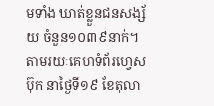មទាំង ឃាត់ខ្លួនជនសង្ស័យ ចំនួន១០៣៩នាក់។ តាមរយៈគេហទំព័រហ្វេសប៊ុក នាថ្ងៃទី១៩ ខែតុលា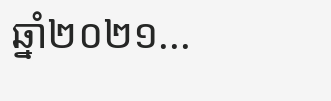ឆ្នាំ២០២១...